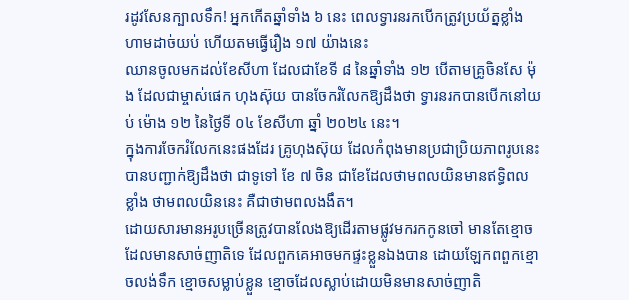រដូវសែនក្បាលទឹក! អ្នកកើតឆ្នាំទាំង ៦ នេះ ពេលទ្វារនរកបើកត្រូវប្រយ័ត្នខ្លាំង ហាមដាច់យប់ ហើយតមធ្វើរឿង ១៧ យ៉ាងនេះ
ឈានចូលមកដល់ខែសីហា ដែលជាខែទី ៨ នៃឆ្នាំទាំង ១២ បើតាមគ្រូចិនសែ ម៉ុង ដែលជាម្ចាស់ផេក ហុងស៊ុយ បានចែករំលែកឱ្យដឹងថា ទ្វារនរកបានបើកនៅយប់ ម៉ោង ១២ នៃថ្ងៃទី ០៤ ខែសីហា ឆ្នាំ ២០២៤ នេះ។
ក្នុងការចែករំលែកនេះផងដែរ គ្រូហុងស៊ុយ ដែលកំពុងមានប្រជាប្រិយភាពរូបនេះ បានបញ្ជាក់ឱ្យដឹងថា ជាទូទៅ ខែ ៧ ចិន ជាខែដែលថាមពលយិនមានឥទ្ធិពលខ្លាំង ថាមពលយិននេះ គឺជាថាមពលងងឹត។
ដោយសារមានអរូបច្រើនត្រូវបានលែងឱ្យដើរតាមផ្លូវមករកកូនចៅ មានតែខ្មោចដែលមានសាច់ញាតិទេ ដែលពួកគេអាចមកផ្ទះខ្លួនឯងបាន ដោយឡែកពពួកខ្មោចលង់ទឹក ខ្មោចសម្លាប់ខ្លួន ខ្មោចដែលស្លាប់ដោយមិនមានសាច់ញាតិ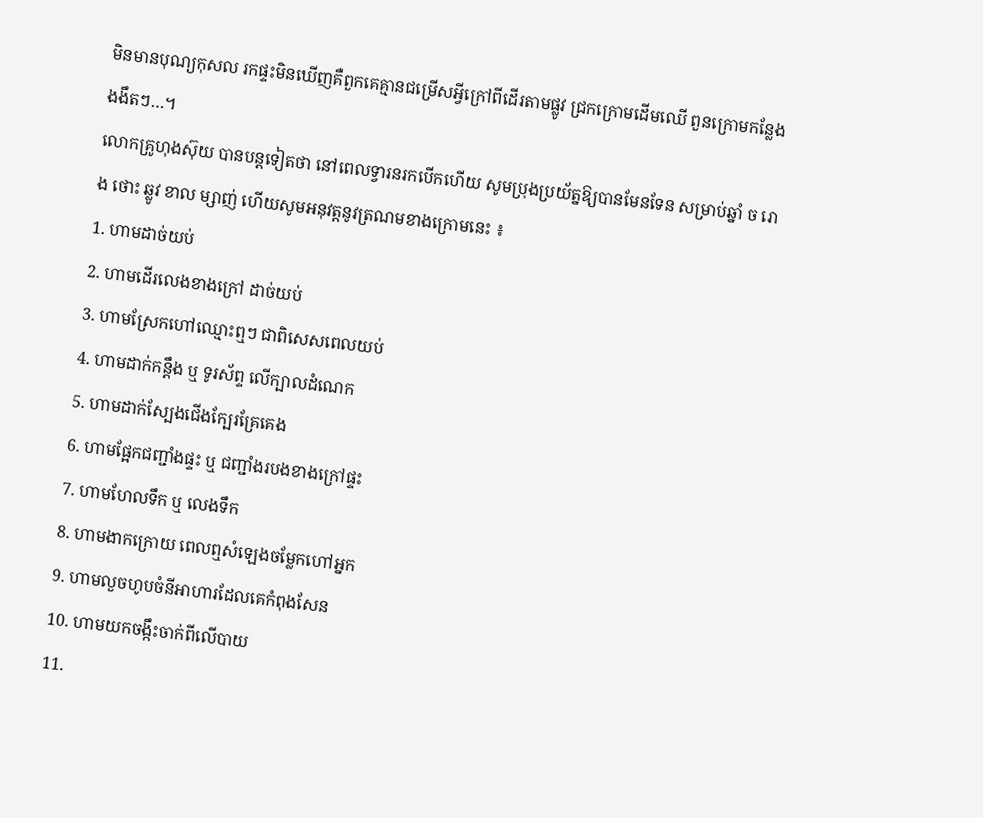មិនមានបុណ្យកុសល រកផ្ទះមិនឃើញគឺពួកគេគ្មានជម្រើសអ្វីក្រៅពីដើរតាមផ្លូវ ជ្រកក្រោមដើមឈើ ពួនក្រោមកន្លែងងងឹតៗ…។
លោកគ្រូហុងស៊ុយ បានបន្តទៀតថា នៅពេលទ្វារនរកបើកហើយ សូមប្រុងប្រយ័ត្នឱ្យបានមែនទែន សម្រាប់ឆ្នាំ ច រោង ថោះ ឆ្លូវ ខាល ម្សាញ់ ហើយសូមអនុវត្តនូវត្រណមខាងក្រោមនេះ ៖
1. ហាមដាច់យប់
2. ហាមដើរលេងខាងក្រៅ ដាច់យប់
3. ហាមស្រែកហៅឈ្មោះឮៗ ជាពិសេសពេលយប់
4. ហាមដាក់កន្ដឹង ឬ ទូរស័ព្ទ លើក្បាលដំណេក
5. ហាមដាក់ស្បែងជើងក្បែរគ្រែគេង
6. ហាមផ្អែកជញ្ជាំងផ្ទះ ឬ ជញ្ជាំងរបងខាងក្រៅផ្ទះ
7. ហាមហែលទឹក ឬ លេងទឹក
8. ហាមងាកក្រោយ ពេលឮសំឡេងចម្លែកហៅអ្នក
9. ហាមលួចហូបចំនីអាហារដែលគេកំពុងសែន
10. ហាមយកចង្កឹះចាក់ពីលើបាយ
11.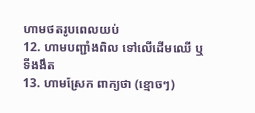ហាមថតរូបពេលយប់
12. ហាមបញ្ជាំងពិល ទៅលើដើមឈើ ឬ ទីងងឹត
13. ហាមស្រែក ពាក្យថា (ខ្មោចៗ)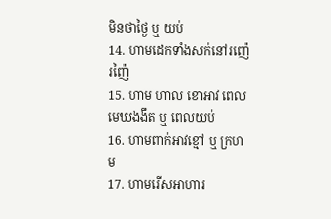មិនថាថ្ងៃ ឬ យប់
14. ហាមដេកទាំងសក់នៅរញ៉េរញ៉ៃ
15. ហាម ហាល ខោអាវ ពេលមេឃងងឹត ឬ ពេលយប់
16. ហាមពាក់អាវខ្មៅ ឬ ក្រហម
17. ហាមរើសអាហារ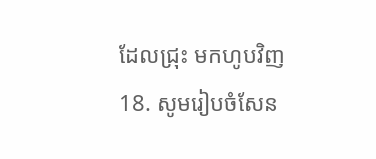ដែលជ្រុះ មកហូបវិញ
18. សូមរៀបចំសែន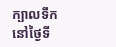ក្បាលទឹក នៅថ្ងៃទី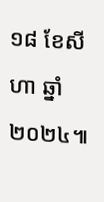១៨ ខែសីហា ឆ្នាំ២០២៤៕